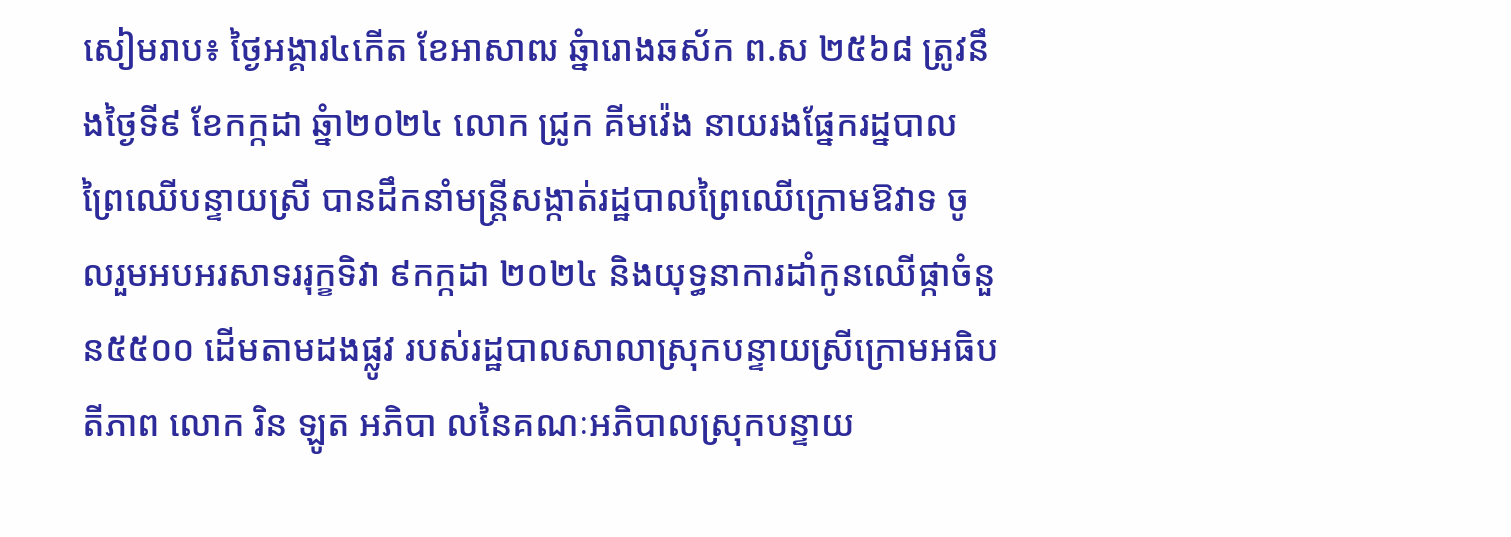សៀមរាប៖ ថ្ងៃអង្គារ៤កើត ខែអាសាឍ ឆ្នំារោងឆស័ក ព.ស ២៥៦៨ ត្រូវនឹងថ្ងៃទី៩ ខែកក្កដា ឆ្នំា២០២៤ លោក ជ្រូក គីមវ៉េង នាយរងផ្នែករដ្នបាលព្រៃឈើបន្ទាយស្រី បានដឹកនាំមន្រ្តីសង្កាត់រដ្ឋបាលព្រៃឈើក្រោមឱវាទ ចូលរួមអបអរសាទររុក្ខទិវា ៩កក្កដា ២០២៤ និងយុទ្ធនាការដាំកូនឈើផ្កាចំនួន៥៥០០ ដើមតាមដងផ្លូវ របស់រដ្ឋបាលសាលាស្រុកបន្ទាយស្រីក្រោមអធិបតីភាព លោក រិន ឡូត អភិបា លនៃគណៈអភិបាលស្រុកបន្ទាយ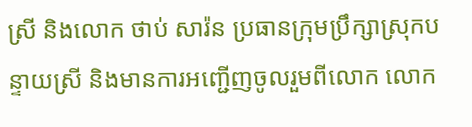ស្រី និងលោក ថាប់ សារ៉ន ប្រធានក្រុមប្រឹក្សាស្រុកបន្ទាយស្រី និងមានការអញ្ជើញចូលរួមពីលោក លោក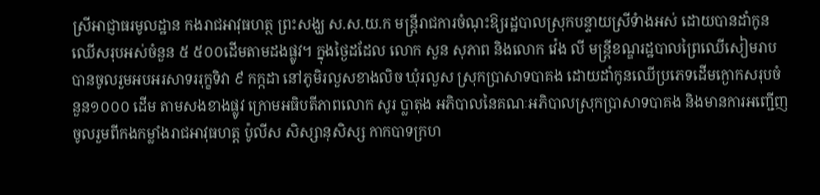ស្រីអាជ្ញាធរមូលដ្ឋាន កងរាជអាវុធហត្ថ ព្រះសង្ឃ ស.ស.យ.ក មន្រ្តីរាជការចំណុះឱ្យរដ្ឋបាលស្រុកបន្ទាយស្រីទំាងអស់ ដោយបានដាំកូនឈើសរុបអស់ចំនួន ៥ ៥០០ដើមតាមដងផ្លូវ។ ក្នុងថ្ងៃដដែល លោក សួន សុភាព និងលោក វ៉េង លី មន្រ្តីខណ្ឌរដ្ឋបាលព្រៃឈើសៀមរាប បានចូលរួមអបអរសាទររុក្ខទិវា ៩ កក្កដា នៅភូមិរលួសខាងលិច ឃុំរលួស ស្រុកប្រាសាទបាគង ដោយដាំកូនឈើប្រភេទដើមក្ងោកសរុបចំនួន១០០០ ដើម តាមសងខាងផ្លូវ ក្រោមអធិបតីភាពលោក សូរ ប្លាតុង អភិបាលនៃគណៈអភិបាលស្រុកប្រាសាទបាគង និងមានការអញ្ជើញចូលរួមពីកងកម្លាំងរាជអាវុធហត្ត ប៉ូលីស សិស្សានុសិស្ស កាកបាទក្រហ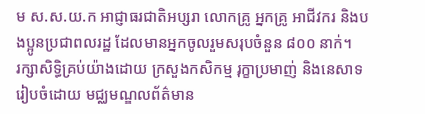ម ស.ស.យ.ក អាជ្ញាធរជាតិអប្សរា លោកគ្រូ អ្នកគ្រូ អាជីវករ និងបងប្អូនប្រជាពលរដ្ឋ ដែលមានអ្នកចូលរួមសរុបចំនួន ៨០០ នាក់។
រក្សាសិទិ្ធគ្រប់យ៉ាងដោយ ក្រសួងកសិកម្ម រុក្ខាប្រមាញ់ និងនេសាទ
រៀបចំដោយ មជ្ឈមណ្ឌលព័ត៌មាន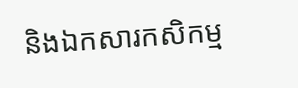និងឯកសារកសិកម្ម